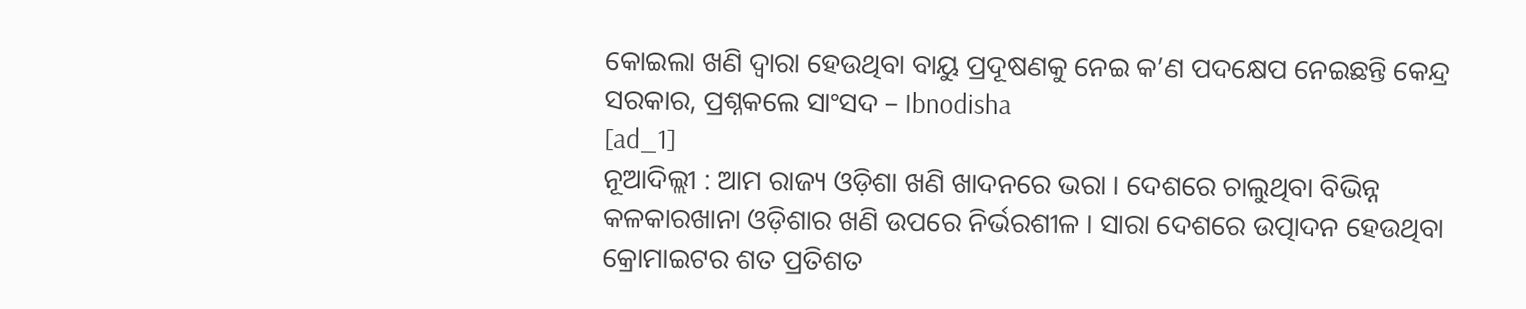କୋଇଲା ଖଣି ଦ୍ୱାରା ହେଉଥିବା ବାୟୁ ପ୍ରଦୂଷଣକୁ ନେଇ କ’ଣ ପଦକ୍ଷେପ ନେଇଛନ୍ତି କେନ୍ଦ୍ର ସରକାର, ପ୍ରଶ୍ନକଲେ ସାଂସଦ – Ibnodisha
[ad_1]
ନୂଆଦିଲ୍ଲୀ : ଆମ ରାଜ୍ୟ ଓଡ଼ିଶା ଖଣି ଖାଦନରେ ଭରା । ଦେଶରେ ଚାଲୁଥିବା ବିଭିନ୍ନ କଳକାରଖାନା ଓଡ଼ିଶାର ଖଣି ଉପରେ ନିର୍ଭରଶୀଳ । ସାରା ଦେଶରେ ଉତ୍ପାଦନ ହେଉଥିବା କ୍ରୋମାଇଟର ଶତ ପ୍ରତିଶତ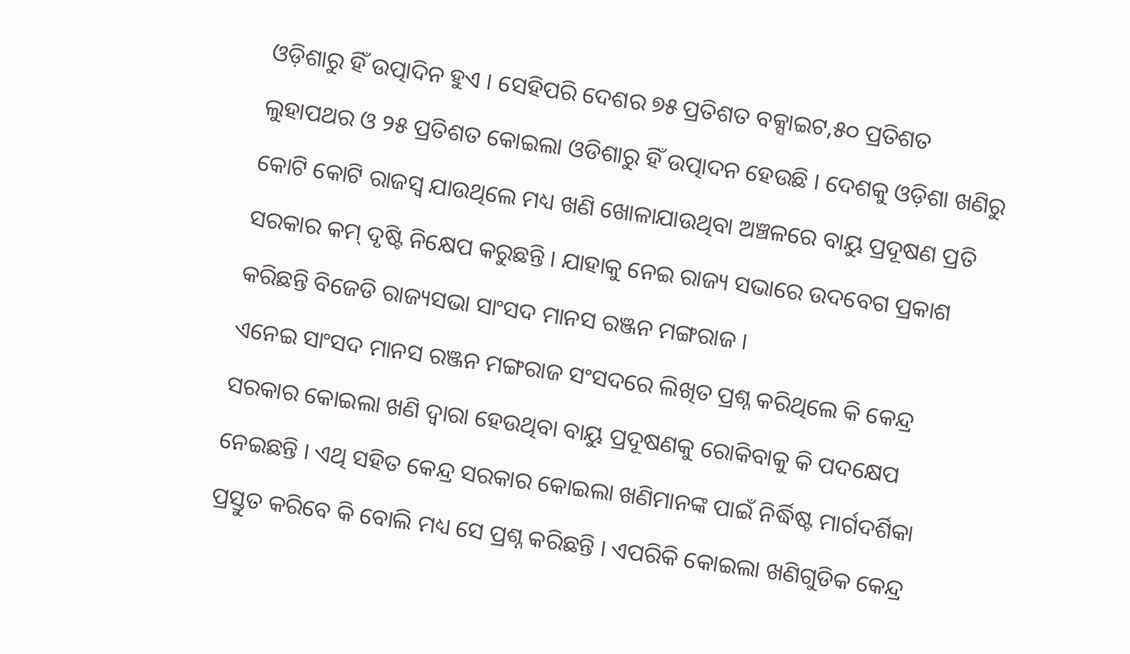ଓଡ଼ିଶାରୁ ହିଁ ଉତ୍ପାଦିନ ହୁଏ । ସେହିପରି ଦେଶର ୭୫ ପ୍ରତିଶତ ବକ୍ସାଇଟ,୫୦ ପ୍ରତିଶତ ଲୁହାପଥର ଓ ୨୫ ପ୍ରତିଶତ କୋଇଲା ଓଡିଶାରୁ ହିଁ ଉତ୍ପାଦନ ହେଉଛି । ଦେଶକୁ ଓଡ଼ିଶା ଖଣିରୁ କୋଟି କୋଟି ରାଜସ୍ୱ ଯାଉଥିଲେ ମଧ୍ୟ ଖଣି ଖୋଳାଯାଉଥିବା ଅଞ୍ଚଳରେ ବାୟୁ ପ୍ରଦୂଷଣ ପ୍ରତି ସରକାର କମ୍ ଦୃଷ୍ଟି ନିକ୍ଷେପ କରୁଛନ୍ତି । ଯାହାକୁ ନେଇ ରାଜ୍ୟ ସଭାରେ ଉଦବେଗ ପ୍ରକାଶ କରିଛନ୍ତି ବିଜେଡି ରାଜ୍ୟସଭା ସାଂସଦ ମାନସ ରଞ୍ଜନ ମଙ୍ଗରାଜ ।
ଏନେଇ ସାଂସଦ ମାନସ ରଞ୍ଜନ ମଙ୍ଗରାଜ ସଂସଦରେ ଲିଖିତ ପ୍ରଶ୍ନ କରିଥିଲେ କି କେନ୍ଦ୍ର ସରକାର କୋଇଲା ଖଣି ଦ୍ୱାରା ହେଉଥିବା ବାୟୁ ପ୍ରଦୂଷଣକୁ ରୋକିବାକୁ କି ପଦକ୍ଷେପ ନେଇଛନ୍ତି । ଏଥି ସହିତ କେନ୍ଦ୍ର ସରକାର କୋଇଲା ଖଣିମାନଙ୍କ ପାଇଁ ନିର୍ଦ୍ଧିଷ୍ଟ ମାର୍ଗଦର୍ଶିକା ପ୍ରସ୍ତୁତ କରିବେ କି ବୋଲି ମଧ୍ୟ ସେ ପ୍ରଶ୍ନ କରିଛନ୍ତି । ଏପରିକି କୋଇଲା ଖଣିଗୁଡିକ କେନ୍ଦ୍ର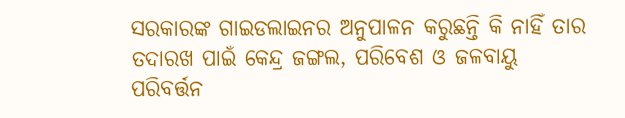ସରକାରଙ୍କ ଗାଇଡଲାଇନର ଅନୁପାଳନ କରୁଛନ୍ତି କି ନାହିଁ ତାର ତଦାରଖ ପାଇଁ କେନ୍ଦ୍ର ଜଙ୍ଗଲ, ପରିବେଶ ଓ ଜଳବାୟୁ ପରିବର୍ତ୍ତନ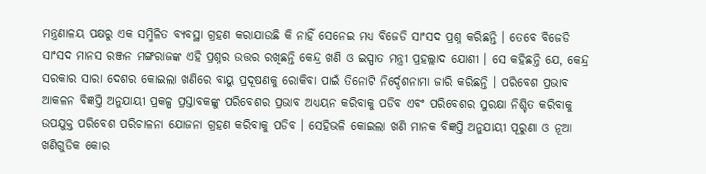ମନ୍ତ୍ରଣାଳୟ ପକ୍ଷରୁ ଏକ ସମ୍ମିଳିତ ବ୍ୟବସ୍ଥା ଗ୍ରହଣ କରାଯାଉଛି କି ନାହିଁ ସେନେଇ ମଧ୍ୟ ବିଜେଡି ସାଂସଦ ପ୍ରଶ୍ନ କରିଛନ୍ତି । ତେବେ ବିଜେଡି ସାଂସଦ ମାନସ ରଞ୍ଜନ ମଙ୍ଗରାଜଙ୍କ ଏହି ପ୍ରଶ୍ନର ଉତ୍ତର ରଖିଛନ୍ତି କେନ୍ଦ୍ର ଖଣି ଓ ଇସ୍ପାତ ମନ୍ତ୍ରୀ ପ୍ରହଲ୍ଲାଦ ଯୋଶୀ । ସେ କହିଛନ୍ତି ଯେ, କେନ୍ଦ୍ର ସରକାର ସାରା ଦେଶର କୋଇଲା ଖଣିରେ ବାୟୁ ପ୍ରଦୂଷଣକୁ ରୋକିବା ପାଇଁ ତିନୋଟି ନିର୍ଦ୍ଦେଶନାମା ଜାରି କରିଛନ୍ତି । ପରିବେଶ ପ୍ରଭାବ ଆକଳନ ବିଜ୍ଞପ୍ତି ଅନୁଯାୟୀ ପ୍ରକଳ୍ପ ପ୍ରସ୍ତାବକଙ୍କୁ ପରିବେଶର ପ୍ରଭାବ ଅଧ୍ୟୟନ କରିବାକୁ ପଡିବ ଏବଂ ପରିବେଶର ସୁରକ୍ଷା ନିଶ୍ଚିତ କରିବାକୁ ଉପଯୁକ୍ତ ପରିବେଶ ପରିଚାଳନା ଯୋଜନା ଗ୍ରହଣ କରିବାକୁ ପଡିବ । ସେହିଭଳି କୋଇଲା ଖଣି ମାନକ ବିଜ୍ଞପ୍ତି ଅନୁଯାୟୀ ପୂରୁଣା ଓ ନୂଆ ଖଣିଗୁଡିକ କୋର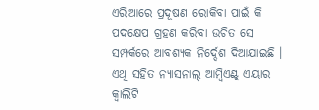ଏରିଆରେ ପ୍ରଦୂଷଣ ରୋକିବା ପାଇଁ କି ପଦକ୍ଷେପ ଗ୍ରହଣ କରିବା ଉଚିତ ସେ ସମ୍ପର୍କରେ ଆବଶ୍ୟକ ନିର୍ଦ୍ଦେଶ ଦିଆଯାଇଛି ।
ଏଥି ସହିତ ନ୍ୟାସନାଲ୍ ଆମ୍ବିଏଣ୍ଟ୍ ଏୟାର କ୍ୱାଲିଟି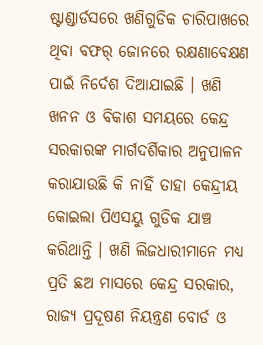ଷ୍ଟାଣ୍ଡାର୍ଡସରେ ଖଣିଗୁଡିକ ଚାରିପାଖରେ ଥିବା ବଫର୍ ଜୋନରେ ରକ୍ଷଣାବେକ୍ଷଣ ପାଇଁ ନିର୍ଦେଶ ଦିଆଯାଇଛି । ଖଣି ଖନନ ଓ ବିକାଶ ସମୟରେ କେନ୍ଦ୍ର ସରକାରଙ୍କ ମାର୍ଗଦର୍ଶିକାର ଅନୁପାଳନ କରାଯାଉଛି କି ନାହିଁ ତାହା କେନ୍ଦ୍ରୀୟ କୋଇଲା ପିଏସୟୁ ଗୁଡିକ ଯାଞ୍ଚ କରିଥାନ୍ତି । ଖଣି ଲିଜଧାରୀମାନେ ମଧ୍ୟ ପ୍ରତି ଛଅ ମାସରେ କେନ୍ଦ୍ର ସରକାର, ରାଜ୍ୟ ପ୍ରଦୂଷଣ ନିୟନ୍ତ୍ରଣ ବୋର୍ଡ ଓ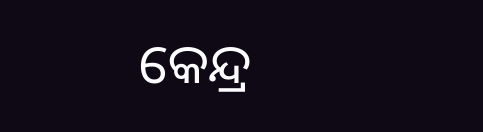କେନ୍ଦ୍ର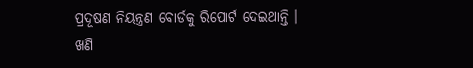ପ୍ରଦୂଷଣ ନିୟନ୍ତ୍ରଣ ବୋର୍ଡକୁ ରିପୋର୍ଟ ଦେଇଥାନ୍ତି । ଖଣି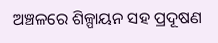ଅଞ୍ଚଳରେ ଶିଳ୍ପାୟନ ସହ ପ୍ରଦୂଷଣ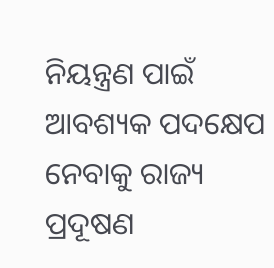ନିୟନ୍ତ୍ରଣ ପାଇଁ ଆବଶ୍ୟକ ପଦକ୍ଷେପ ନେବାକୁ ରାଜ୍ୟ ପ୍ରଦୂଷଣ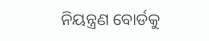ନିୟନ୍ତ୍ରଣ ବୋର୍ଡକୁ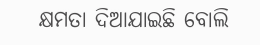କ୍ଷମତା ଦିଆଯାଇଛି ବୋଲି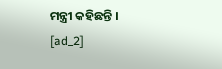ମନ୍ତ୍ରୀ କହିଛନ୍ତି ।
[ad_2]